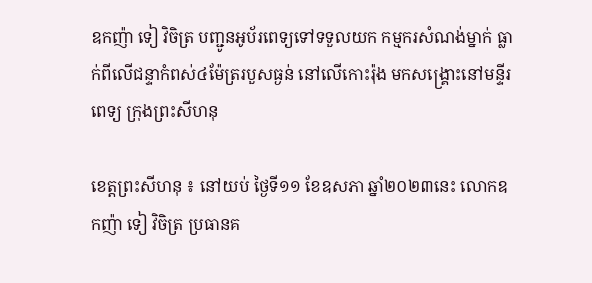ឧកញ៉ា ទៀ វិចិត្រ បញ្ជូនអូប័រពេទ្យទៅទទួលយក កម្មករសំណង់ម្នាក់ ធ្លាក់ពីលើជន្ទាកំពស់៤ម៉ែត្ររបួសធ្ងន់ នៅលើកោះរ៉ុង មកសង្គ្រោះនៅមន្ទីរពេទ្យ ក្រុងព្រះសីហនុ

ខេត្តព្រះសីហនុ ៖ នៅយប់ ថ្ងៃទី១១ ខែឧសភា ឆ្នាំ២០២៣នេះ លោកឧកញ៉ា ទៀ វិចិត្រ ប្រធានគ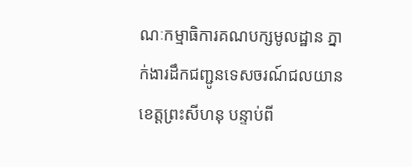ណៈកម្មាធិការគណបក្សមូលដ្ឋាន ភ្នាក់ងារដឹកជញ្ជូនទេសចរណ៍ជលយាន ខេត្តព្រះសីហនុ បន្ទាប់ពី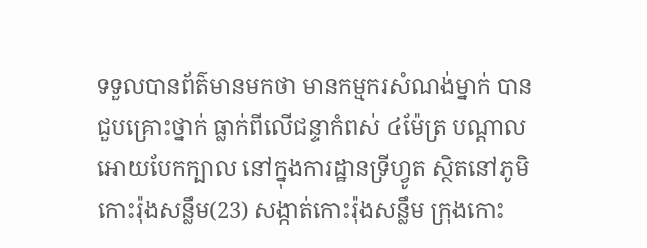ទទួលបានព័ត៌មានមកថា មានកម្មករសំណង់ម្នាក់ បានជួបគ្រោះថ្នាក់ ធ្លាក់ពីលើជន្ទាកំពស់ ៤ម៉ែត្រ បណ្ដាលអោយបែកក្បាល នៅក្នុងការដ្ឋានទ្រីហ្វូត ស្ថិតនៅភូមិកោះរ៉ុងសន្លឹម(23) សង្កាត់កោះរ៉ុងសន្លឹម ក្រុងកោះ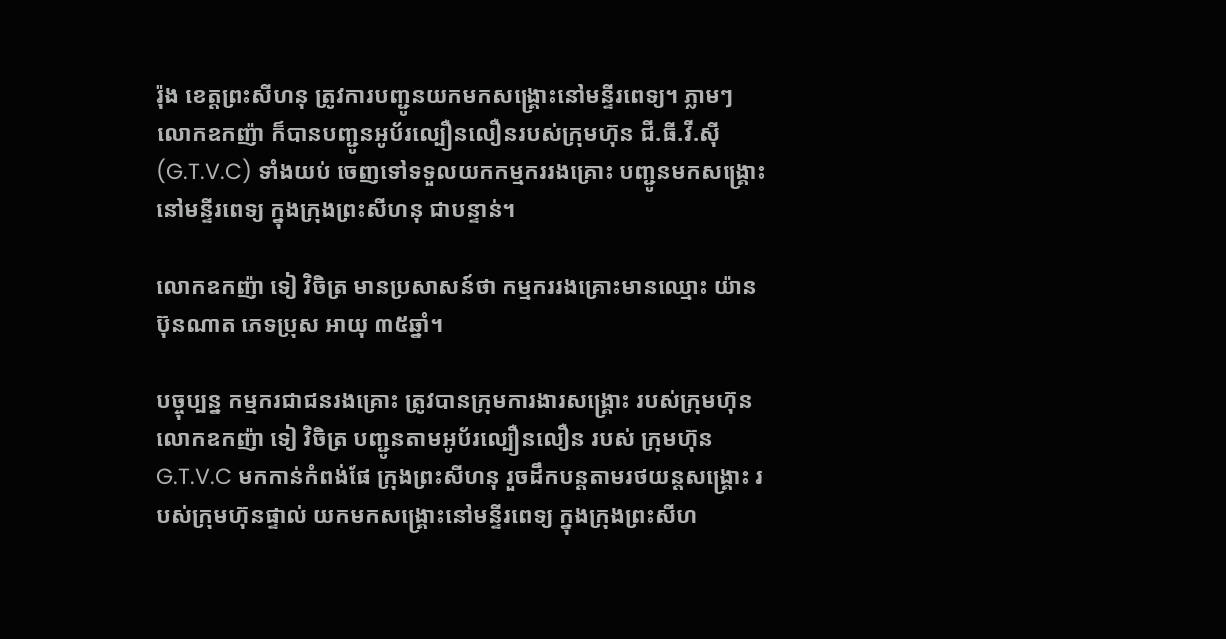រ៉ុង ខេត្តព្រះសីហនុ ត្រូវការបញ្ជូនយកមកសង្គ្រោះនៅមន្ទីរពេទ្យ។ ភ្លាមៗ លោកឧកញ៉ា ក៏បានបញ្ជូនអូប័រល្បឿនលឿនរបស់ក្រុមហ៊ុន ជី.ធី.វី.ស៊ី (G.T.V.C) ទាំងយប់ ចេញទៅទទួលយកកម្មកររងគ្រោះ បញ្ជូនមកសង្គ្រោះ នៅមន្ទីរពេទ្យ ក្នុងក្រុងព្រះសីហនុ ជាបន្ទាន់។

លោកឧកញ៉ា ទៀ វិចិត្រ មានប្រសាសន៍ថា កម្មកររងគ្រោះមានឈ្មោះ យ៉ាន ប៊ុនណាត ភេទប្រុស អាយុ ៣៥ឆ្នាំ។

បច្ចុប្បន្ន កម្មករជាជនរងគ្រោះ ត្រូវបានក្រុមការងារសង្គ្រោះ របស់ក្រុមហ៊ុន លោកឧកញ៉ា ទៀ វិចិត្រ បញ្ជូនតាមអូប័រល្បឿនលឿន របស់ ក្រុមហ៊ុន G.T.V.C មកកាន់កំពង់ផែ ក្រុងព្រះសីហនុ រួចដឹកបន្តតាមរថយន្តសង្គ្រោះ របស់ក្រុមហ៊ុនផ្ទាល់ យកមកសង្គ្រោះនៅមន្ទីរពេទ្យ ក្នុងក្រុងព្រះសីហ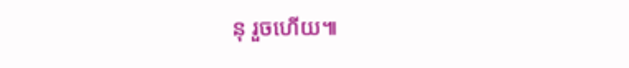នុ រួចហើយ៕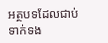អត្ថបទដែលជាប់ទាក់ទង